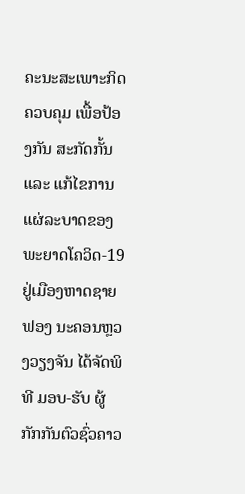ຄະນະສະເພາະກິດ ຄວບຄຸມ ເພື້ອປ້ອງກັນ ສະກັດກັ້ນ ແລະ ແກ້ໄຂການແຜ່ລະບາດຂອງພະຍາດໂຄວິດ-19 ຢູ່ເມືອງຫາດຊາຍຟອງ ນະຄອນຫຼວງວຽງຈັນ ໄດ້ຈັດພິທີ ມອບ-ຮັບ ຜູ້ກັກກັນຕົວຊົ່ວຄາວ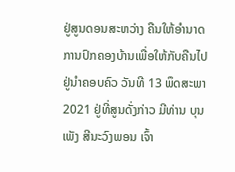ຢູ່ສູນດອນສະຫວ່າງ ຄືນໃຫ້ອຳນາດການປົກຄອງບ້ານເພື່ອໃຫ້ກັບຄືນໄປຢູ່ນຳຄອບຄົວ ວັນທີ 13 ພຶດສະພາ 2021 ຢູ່ທີ່ສູນດັ່ງກ່າວ ມີທ່ານ ບຸນເພັງ ສີນະວົງພອນ ເຈົ້າ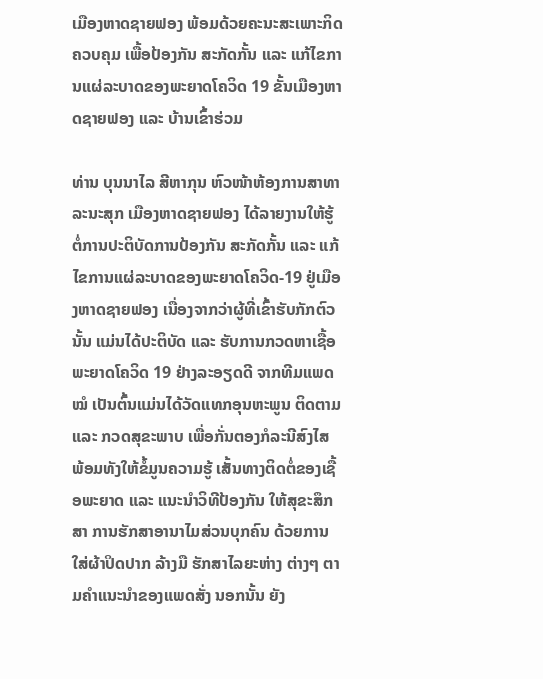ເມືອງຫາດຊາຍຟອງ ພ້ອມດ້ວຍຄະນະສະເພາະກິດ ຄວບຄຸມ ເພື້ອປ້ອງກັນ ສະກັດກັ້ນ ແລະ ແກ້ໄຂການແຜ່ລະບາດຂອງພະຍາດໂຄວິດ 19 ຂັ້ນເມືອງຫາດຊາຍຟອງ ແລະ ບ້ານເຂົ້າຮ່ວມ

ທ່ານ ບຸນນາໄລ ສີຫາກຸນ ຫົວໜ້າຫ້ອງການສາທາລະນະສຸກ ເມືອງຫາດຊາຍຟອງ ໄດ້ລາຍງານໃຫ້ຮູ້ຕໍ່ການປະຕິບັດການປ້ອງກັນ ສະກັດກັ້ນ ແລະ ແກ້ໄຂການແຜ່ລະບາດຂອງພະຍາດໂຄວິດ-19 ຢູ່ເມືອງຫາດຊາຍຟອງ ເນື່ອງຈາກວ່າຜູ້ທີ່ເຂົ້າຮັບກັກຕົວນັ້ນ ແມ່ນໄດ້ປະຕິບັດ ແລະ ຮັບການກວດຫາເຊື້ອພະຍາດໂຄວິດ 19 ຢ່າງລະອຽດດີ ຈາກທີມແພດໝໍ ເປັນຕົ້ນແມ່ນໄດ້ວັດແທກອຸນຫະພູນ ຕິດຕາມ ແລະ ກວດສຸຂະພາບ ເພື່ອກັ່ນຕອງກໍລະນີສົງໄສ ພ້ອມທັງໃຫ້ຂໍ້ມູນຄວາມຮູ້ ເສັ້ນທາງຕິດຕໍ່ຂອງເຊື້ອພະຍາດ ແລະ ແນະນຳວິທີປ້ອງກັນ ໃຫ້ສຸຂະສຶກສາ ການຮັກສາອານາໄມສ່ວນບຸກຄົນ ດ້ວຍການໃສ່ຜ້າປິດປາກ ລ້າງມື ຮັກສາໄລຍະຫ່າງ ຕ່າງໆ ຕາມຄຳແນະນຳຂອງແພດສັ່ງ ນອກນັ້ນ ຍັງ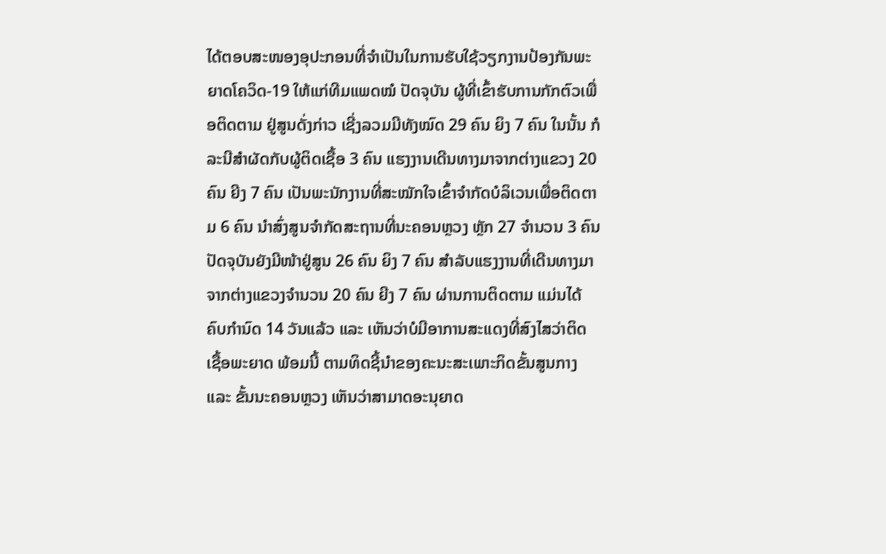ໄດ້ຕອບສະໜອງອຸປະກອນທີ່ຈຳເປັນໃນການຮັບໃຊ້ວຽກງານປ້ອງກັນພະຍາດໂຄວິດ-19 ໃຫ້ແກ່ທີມແພດໝໍ ປັດຈຸບັນ ຜູ້ທີ່ເຂົ້າຮັບການກັກຕົວເພື່ອຕິດຕາມ ຢູ່ສູນດັ່ງກ່າວ ເຊີ່ງລວມມີທັງໝົດ 29 ຄົນ ຍິງ 7 ຄົນ ໃນນັ້ນ ກໍລະນີສຳຜັດກັບຜູ້ຕິດເຊື້ອ 3 ຄົນ ແຮງງານເດີນທາງມາຈາກຕ່າງແຂວງ 20 ຄົນ ຍີງ 7 ຄົນ ເປັນພະນັກງານທີ່ສະໝັກໃຈເຂົ້າຈຳກັດບໍລິເວນເພື່ອຕິດຕາມ 6 ຄົນ ນຳສົ່ງສູນຈຳກັດສະຖານທີ່ນະຄອນຫຼວງ ຫຼັກ 27 ຈຳນວນ 3 ຄົນ ປັດຈຸບັນຍັງມີໜ້າຢູ່ສູນ 26 ຄົນ ຍິງ 7 ຄົນ ສຳລັບແຮງງານທີ່ເດີນທາງມາຈາກຕ່າງແຂວງຈຳນວນ 20 ຄົນ ຍີງ 7 ຄົນ ຜ່ານການຕິດຕາມ ແມ່ນໄດ້ຄົບກຳນົດ 14 ວັນແລ້ວ ແລະ ເຫັນວ່າບໍມີອາການສະແດງທີ່ສົງໄສວ່າຕິດເຊື້ອພະຍາດ ພ້ອມນີ້ ຕາມທິດຊີ້ນຳຂອງຄະນະສະເພາະກິດຂັ້ນສູນກາງ ແລະ ຂັ້ນນະຄອນຫຼວງ ເຫັນວ່າສາມາດອະນຸຍາດ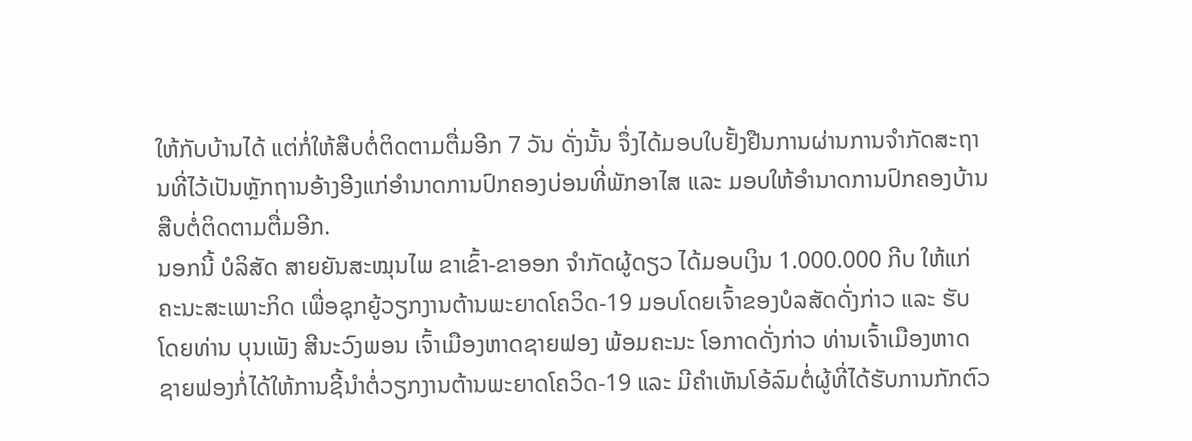ໃຫ້ກັບບ້ານໄດ້ ແຕ່ກໍ່ໃຫ້ສືບຕໍ່ຕິດຕາມຕື່ມອີກ 7 ວັນ ດັ່ງນັ້ນ ຈຶ່ງໄດ້ມອບໃບຢັ້ງຢືນການຜ່ານການຈຳກັດສະຖານທີ່ໄວ້ເປັນຫຼັກຖານອ້າງອີງແກ່ອຳນາດການປົກຄອງບ່ອນທີ່ພັກອາໄສ ແລະ ມອບໃຫ້ອຳນາດການປົກຄອງບ້ານສືບຕໍ່ຕິດຕາມຕື່ມອີກ.
ນອກນີ້ ບໍລິສັດ ສາຍຍັນສະໝຸນໄພ ຂາເຂົ້າ-ຂາອອກ ຈຳກັດຜູ້ດຽວ ໄດ້ມອບເງິນ 1.000.000 ກີບ ໃຫ້ແກ່ຄະນະສະເພາະກິດ ເພື່ອຊຸກຍູ້ວຽກງານຕ້ານພະຍາດໂຄວິດ-19 ມອບໂດຍເຈົ້າຂອງບໍລສັດດັ່ງກ່າວ ແລະ ຮັບໂດຍທ່ານ ບຸນເພັງ ສີນະວົງພອນ ເຈົ້າເມືອງຫາດຊາຍຟອງ ພ້ອມຄະນະ ໂອກາດດັ່ງກ່າວ ທ່ານເຈົ້າເມືອງຫາດຊາຍຟອງກໍ່ໄດ້ໃຫ້ການຊີ້ນຳຕໍ່ວຽກງານຕ້ານພະຍາດໂຄວິດ-19 ແລະ ມີຄຳເຫັນໂອ້ລົມຕໍ່ຜູ້ທີ່ໄດ້ຮັບການກັກຕົວ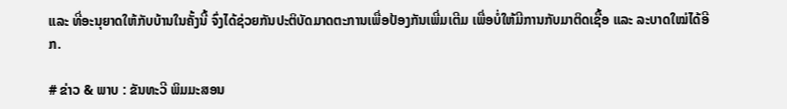ແລະ ທີ່ອະນຸຍາດໃຫ້ກັບບ້ານໃນຄັ້ງນີ້ ຈົ່ງໄດ້ຊ່ວຍກັນປະຕິບັດມາດຕະການເພື່ອປ້ອງກັນເພີ່ມເຕີມ ເພື່ອບໍ່ໃຫ້ມີການກັບມາຕິດເຊື້ອ ແລະ ລະບາດໃໝ່ໄດ້ອີກ.

# ຂ່າວ & ພາບ : ຂັນທະວີ ພິມມະສອນ